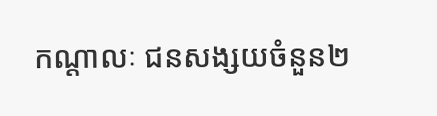កណ្តាលៈ ជនសង្សយចំនួន២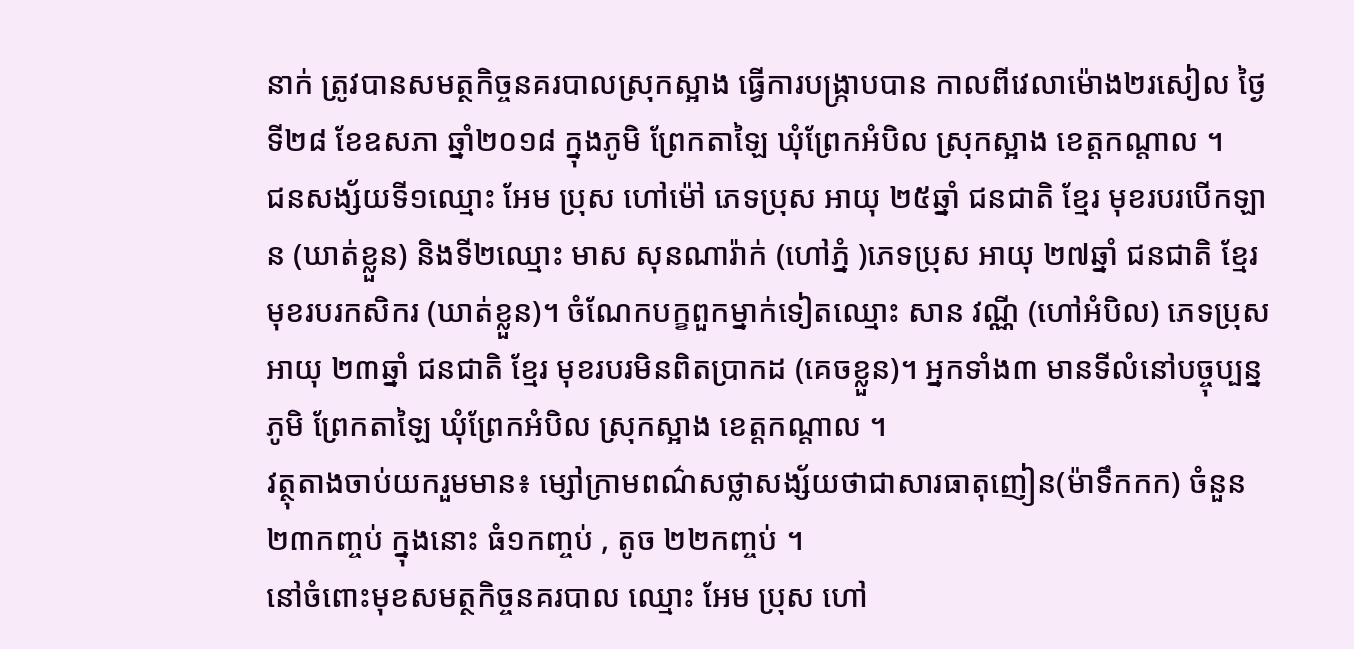នាក់ ត្រូវបានសមត្ថកិច្ចនគរបាលស្រុកស្អាង ធ្វើការបង្ក្រាបបាន កាលពីវេលាម៉ោង២រសៀល ថ្ងៃទី២៨ ខែឧសភា ឆ្នាំ២០១៨ ក្នុងភូមិ ព្រែកតាឡៃ ឃុំព្រែកអំបិល ស្រុកស្អាង ខេត្តកណ្តាល ។
ជនសង្ស័យទី១ឈ្មោះ អែម ប្រុស ហៅម៉ៅ ភេទប្រុស អាយុ ២៥ឆ្នាំ ជនជាតិ ខ្មែរ មុខរបរបើកឡាន (ឃាត់ខ្លួន) និងទី២ឈ្មោះ មាស សុនណារ៉ាក់ (ហៅភ្នំ )ភេទប្រុស អាយុ ២៧ឆ្នាំ ជនជាតិ ខ្មែរ មុខរបរកសិករ (ឃាត់ខ្លួន)។ ចំណែកបក្ខពួកម្នាក់ទៀតឈ្មោះ សាន វណ្ណី (ហៅអំបិល) ភេទប្រុស អាយុ ២៣ឆ្នាំ ជនជាតិ ខ្មែរ មុខរបរមិនពិតប្រាកដ (គេចខ្លួន)។ អ្នកទាំង៣ មានទីលំនៅបច្ចុប្បន្នភូមិ ព្រែកតាឡៃ ឃុំព្រែកអំបិល ស្រុកស្អាង ខេត្តកណ្តាល ។
វត្ថុតាងចាប់យករួមមាន៖ ម្សៅក្រាមពណ៌សថ្លាសង្ស័យថាជាសារធាតុញៀន(ម៉ាទឹកកក) ចំនួន២៣កញ្ចប់ ក្នុងនោះ ធំ១កញ្ចប់ , តូច ២២កញ្ចប់ ។
នៅចំពោះមុខសមត្ថកិច្ចនគរបាល ឈ្មោះ អែម ប្រុស ហៅ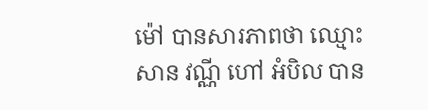ម៉ៅ បានសារភាពថា ឈ្មោះ សាន វណ្ណី ហៅ អំបិល បាន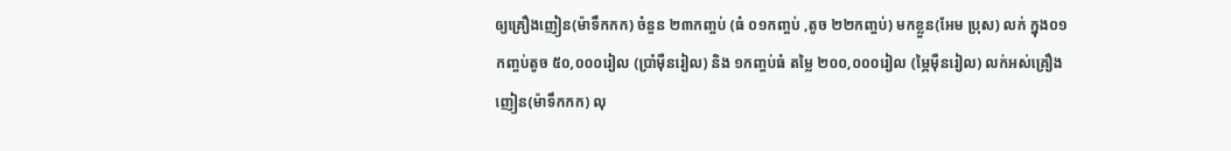ឲ្យគ្រឿងញៀន(ម៉ាទឹកកក) ចំនួន ២៣កញ្ចប់ (ធំ ០១កញ្ចប់ ,តូច ២២កញ្ចប់) មកខ្លួន(អែម ប្រុស) លក់ ក្នុង០១កញ្ចប់តូច ៥០,០០០រៀល (ប្រាំម៉ឺនរៀល) និង ១កញ្ចប់ធំ តម្លៃ ២០០,០០០រៀល (ម្ភៃម៉ឺនរៀល) លក់អស់គ្រឿងញៀន(ម៉ាទឹកកក) លុ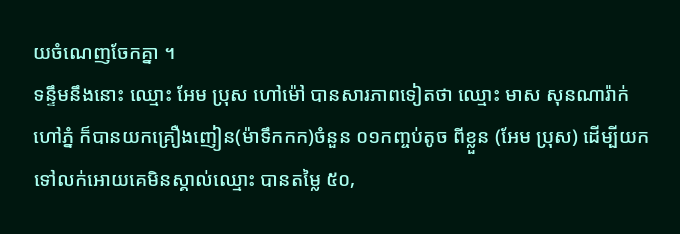យចំណេញចែកគ្នា ។
ទន្ទឹមនឹងនោះ ឈ្មោះ អែម ប្រុស ហៅម៉ៅ បានសារភាពទៀតថា ឈ្មោះ មាស សុនណារ៉ាក់ ហៅភ្នំ ក៏បានយកគ្រឿងញៀន(ម៉ាទឹកកក)ចំនួន ០១កញ្ចប់តូច ពីខ្លួន (អែម ប្រុស) ដើម្បីយកទៅលក់អោយគេមិនស្គាល់ឈ្មោះ បានតម្លៃ ៥០,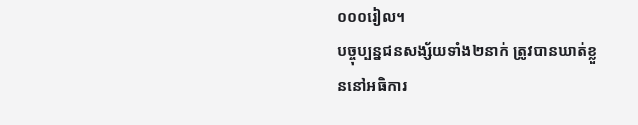០០០រៀល។
បច្ចុប្បន្នជនសង្ស័យទាំង២នាក់ ត្រូវបានឃាត់ខ្លួននៅអធិការ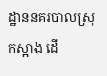ដ្ឋាននគរបាលស្រុកស្អាង ដើ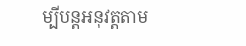ម្បីបន្ដអនុវត្ដតាម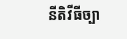នីតិវីធីច្បា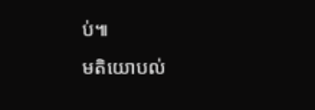ប់៕
មតិយោបល់